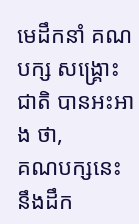មេដឹកនាំ គណបក្ស សង្គ្រោះជាតិ បានអះអាង ថា,
គណបក្សនេះ នឹងដឹក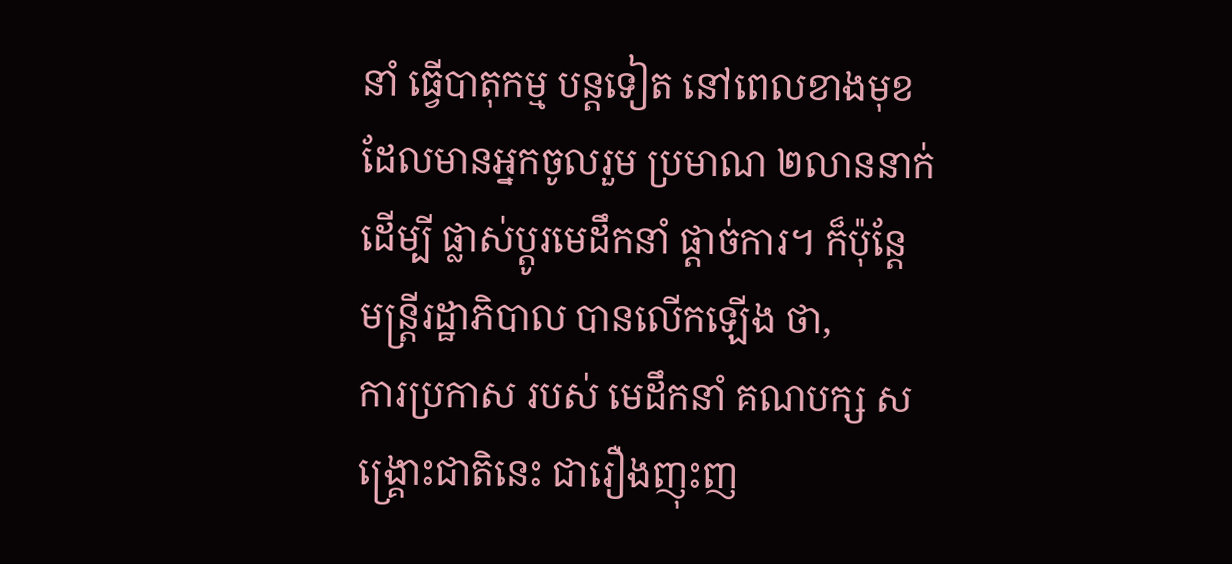នាំ ធ្វើបាតុកម្ម បន្តទៀត នៅពេលខាងមុខ
ដែលមានអ្នកចូលរួម ប្រមាណ ២លាននាក់
ដើម្បី ផ្លាស់ប្ដូរមេដឹកនាំ ផ្ដាច់ការ។ ក៏ប៉ុន្តែ
មន្ត្រីរដ្ឋាភិបាល បានលើកឡើង ថា,
ការប្រកាស របស់ មេដឹកនាំ គណបក្ស សង្គ្រោះជាតិនេះ ជារឿងញុះញ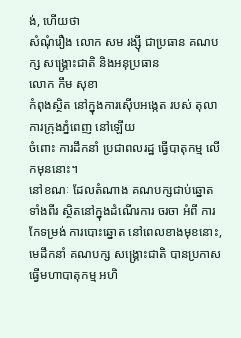ង់, ហើយថា
សំណុំរឿង លោក សម រង្ស៊ី ជាប្រធាន គណបក្ស សង្គ្រោះជាតិ និងអនុប្រធាន
លោក កឹម សុខា
កំពុងស្ថិត នៅក្នុងការស៊ើបអង្កេត របស់ តុលាការក្រុងភ្នំពេញ នៅឡើយ
ចំពោះ ការដឹកនាំ ប្រជាពលរដ្ឋ ធ្វើបាតុកម្ម លើកមុននោះ។
នៅខណៈ ដែលតំណាង គណបក្សជាប់ឆ្នោត ទាំងពីរ ស្ថិតនៅក្នុងដំណើរការ ចរចា អំពី ការកែទម្រង់ ការបោះឆ្នោត នៅពេលខាងមុខនោះ, មេដឹកនាំ គណបក្ស សង្គ្រោះជាតិ បានប្រកាស ធ្វើមហាបាតុកម្ម អហិ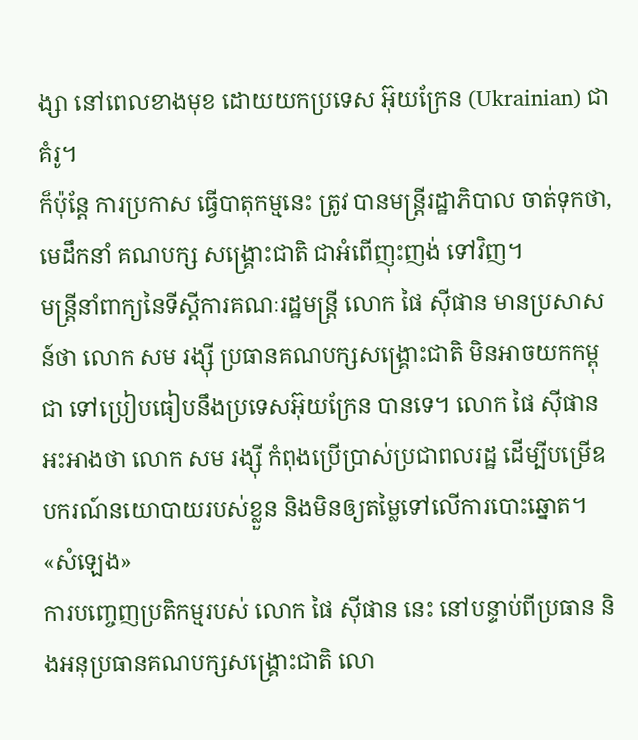ង្សា នៅពេលខាងមុខ ដោយយកប្រទេស អ៊ុយក្រែន (Ukrainian) ជាគំរូ។
ក៏ប៉ុន្តែ ការប្រកាស ធ្វើបាតុកម្មនេះ ត្រូវ បានមន្ត្រីរដ្ឋាភិបាល ចាត់ទុកថា, មេដឹកនាំ គណបក្ស សង្គ្រោះជាតិ ជាអំពើញុះញង់ ទៅវិញ។
មន្ត្រីនាំពាក្យនៃទីស្ដីការគណៈរដ្ឋមន្ត្រី លោក ផៃ ស៊ីផាន មានប្រសាសន៍ថា លោក សម រង្ស៊ី ប្រធានគណបក្សសង្គ្រោះជាតិ មិនអាចយកកម្ពុជា ទៅប្រៀបធៀបនឹងប្រទេសអ៊ុយក្រែន បានទេ។ លោក ផៃ ស៊ីផាន អះអាងថា លោក សម រង្ស៊ី កំពុងប្រើប្រាស់ប្រជាពលរដ្ឋ ដើម្បីបម្រើឧបករណ៍នយោបាយរបស់ខ្លួន និងមិនឲ្យតម្លៃទៅលើការបោះឆ្នោត។
«សំឡេង»
ការបញ្ចេញប្រតិកម្មរបស់ លោក ផៃ ស៊ីផាន នេះ នៅបន្ទាប់ពីប្រធាន និងអនុប្រធានគណបក្សសង្គ្រោះជាតិ លោ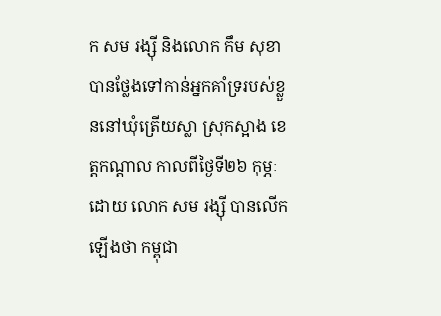ក សម រង្ស៊ី និងលោក កឹម សុខា បានថ្លែងទៅកាន់អ្នកគាំទ្ររបស់ខ្លួននៅឃុំត្រើយស្លា ស្រុកស្អាង ខេត្តកណ្ដាល កាលពីថ្ងៃទី២៦ កុម្ភៈ ដោយ លោក សម រង្ស៊ី បានលើកឡើងថា កម្ពុជា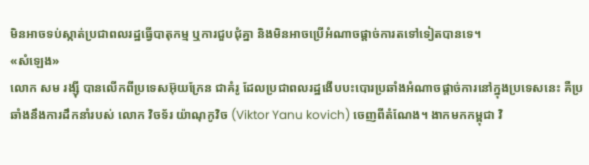មិនអាចទប់ស្កាត់ប្រជាពលរដ្ឋធ្វើបាតុកម្ម ឬការជួបជុំគ្នា និងមិនអាចប្រើអំណាចផ្ដាច់ការតទៅទៀតបានទេ។
«សំឡេង»
លោក សម រង្ស៊ី បានលើកពីប្រទេសអ៊ុយក្រែន ជាគំរូ ដែលប្រជាពលរដ្ឋងើបបះបោរប្រឆាំងអំណាចផ្ដាច់ការនៅក្នុងប្រទេសនេះ គឺប្រឆាំងនឹងការដឹកនាំរបស់ លោក វិចទ័រ យ៉ាណុកូវិច (Viktor Yanu kovich) ចេញពីតំណែង។ ងាកមកកម្ពុជា វិ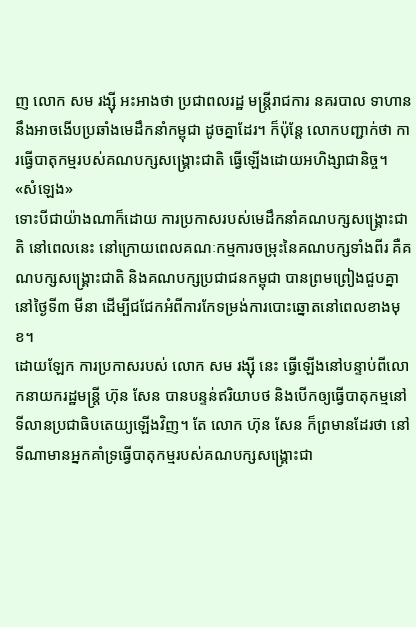ញ លោក សម រង្ស៊ី អះអាងថា ប្រជាពលរដ្ឋ មន្ត្រីរាជការ នគរបាល ទាហាន នឹងអាចងើបប្រឆាំងមេដឹកនាំកម្ពុជា ដូចគ្នាដែរ។ ក៏ប៉ុន្តែ លោកបញ្ជាក់ថា ការធ្វើបាតុកម្មរបស់គណបក្សសង្គ្រោះជាតិ ធ្វើឡើងដោយអហិង្សាជានិច្ច។
«សំឡេង»
ទោះបីជាយ៉ាងណាក៏ដោយ ការប្រកាសរបស់មេដឹកនាំគណបក្សសង្គ្រោះជាតិ នៅពេលនេះ នៅក្រោយពេលគណៈកម្មការចម្រុះនៃគណបក្សទាំងពីរ គឺគណបក្សសង្គ្រោះជាតិ និងគណបក្សប្រជាជនកម្ពុជា បានព្រមព្រៀងជួបគ្នានៅថ្ងៃទី៣ មីនា ដើម្បីជជែកអំពីការកែទម្រង់ការបោះឆ្នោតនៅពេលខាងមុខ។
ដោយឡែក ការប្រកាសរបស់ លោក សម រង្ស៊ី នេះ ធ្វើឡើងនៅបន្ទាប់ពីលោកនាយករដ្ឋមន្ត្រី ហ៊ុន សែន បានបន្ទន់ឥរិយាបថ និងបើកឲ្យធ្វើបាតុកម្មនៅទីលានប្រជាធិបតេយ្យឡើងវិញ។ តែ លោក ហ៊ុន សែន ក៏ព្រមានដែរថា នៅទីណាមានអ្នកគាំទ្រធ្វើបាតុកម្មរបស់គណបក្សសង្គ្រោះជា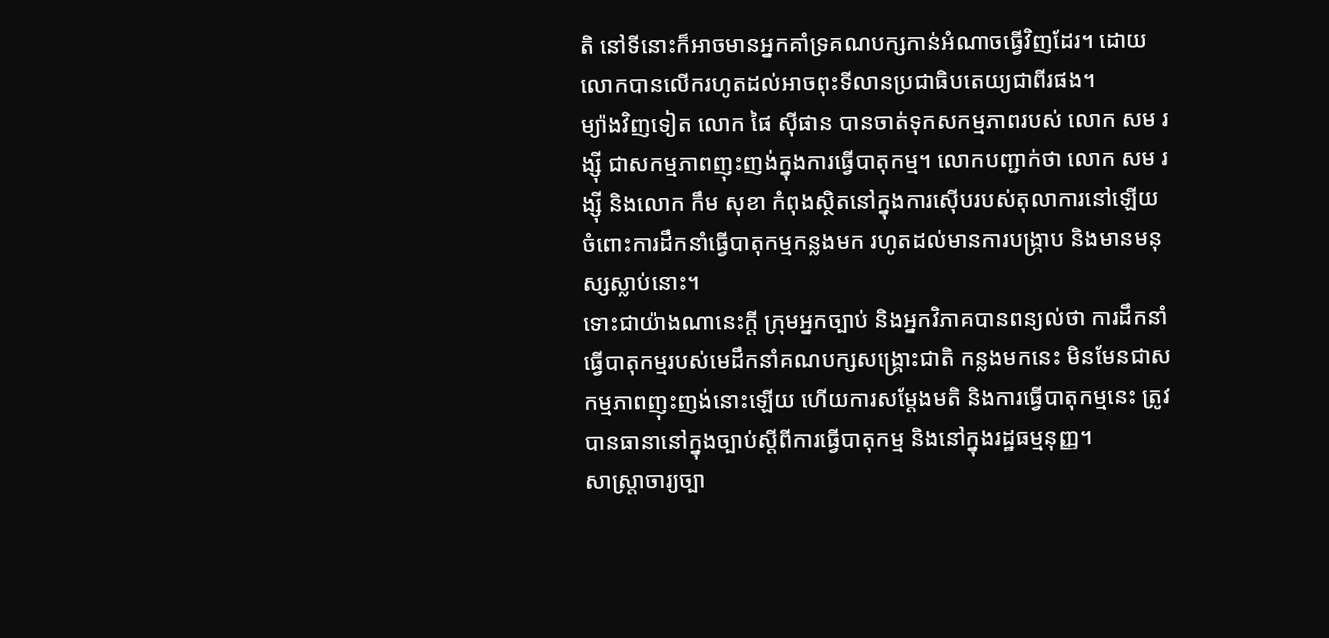តិ នៅទីនោះក៏អាចមានអ្នកគាំទ្រគណបក្សកាន់អំណាចធ្វើវិញដែរ។ ដោយលោកបានលើករហូតដល់អាចពុះទីលានប្រជាធិបតេយ្យជាពីរផង។
ម្យ៉ាងវិញទៀត លោក ផៃ ស៊ីផាន បានចាត់ទុកសកម្មភាពរបស់ លោក សម រង្ស៊ី ជាសកម្មភាពញុះញង់ក្នុងការធ្វើបាតុកម្ម។ លោកបញ្ជាក់ថា លោក សម រង្ស៊ី និងលោក កឹម សុខា កំពុងស្ថិតនៅក្នុងការស៊ើបរបស់តុលាការនៅឡើយ ចំពោះការដឹកនាំធ្វើបាតុកម្មកន្លងមក រហូតដល់មានការបង្ក្រាប និងមានមនុស្សស្លាប់នោះ។
ទោះជាយ៉ាងណានេះក្ដី ក្រុមអ្នកច្បាប់ និងអ្នកវិភាគបានពន្យល់ថា ការដឹកនាំធ្វើបាតុកម្មរបស់មេដឹកនាំគណបក្សសង្គ្រោះជាតិ កន្លងមកនេះ មិនមែនជាសកម្មភាពញុះញង់នោះឡើយ ហើយការសម្ដែងមតិ និងការធ្វើបាតុកម្មនេះ ត្រូវបានធានានៅក្នុងច្បាប់ស្ដីពីការធ្វើបាតុកម្ម និងនៅក្នុងរដ្ឋធម្មនុញ្ញ។
សាស្ត្រាចារ្យច្បា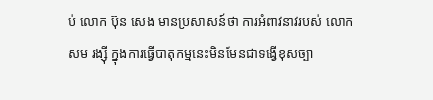ប់ លោក ប៊ុន សេង មានប្រសាសន៍ថា ការអំពាវនាវរបស់ លោក សម រង្ស៊ី ក្នុងការធ្វើបាតុកម្មនេះមិនមែនជាទង្វើខុសច្បា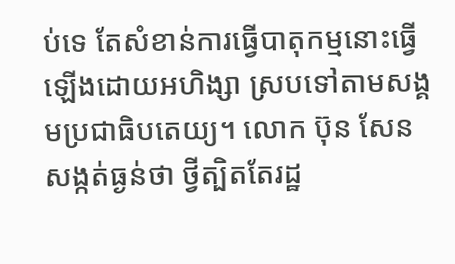ប់ទេ តែសំខាន់ការធ្វើបាតុកម្មនោះធ្វើឡើងដោយអហិង្សា ស្របទៅតាមសង្គមប្រជាធិបតេយ្យ។ លោក ប៊ុន សែន សង្កត់ធ្ងន់ថា ថ្វីត្បិតតែរដ្ឋ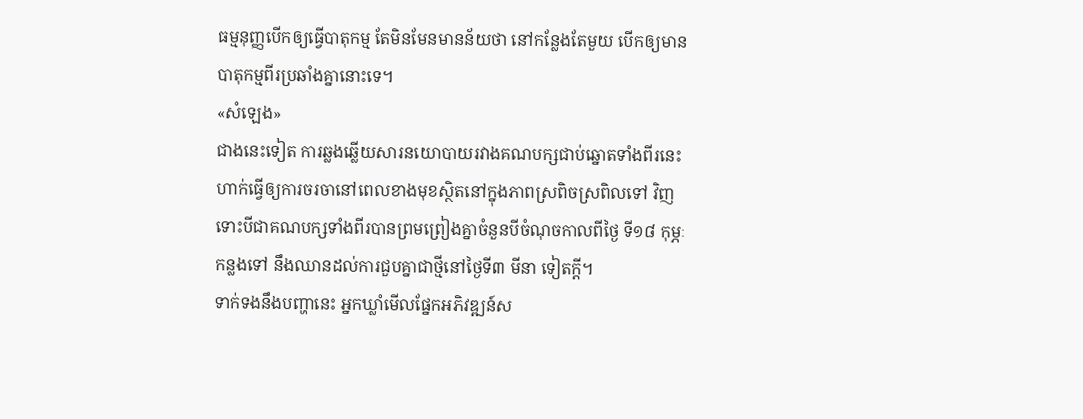ធម្មនុញ្ញបើកឲ្យធ្វើបាតុកម្ម តែមិនមែនមានន័យថា នៅកន្លែងតែមួយ បើកឲ្យមានបាតុកម្មពីរប្រឆាំងគ្នានោះទេ។
«សំឡេង»
ជាងនេះទៀត ការឆ្លងឆ្លើយសារនយោបាយរវាងគណបក្សជាប់ឆ្នោតទាំងពីរនេះ ហាក់ធ្វើឲ្យការចរចានៅពេលខាងមុខស្ថិតនៅក្នុងភាពស្រពិចស្រពិលទៅ វិញ ទោះបីជាគណបក្សទាំងពីរបានព្រមព្រៀងគ្នាចំនួនបីចំណុចកាលពីថ្ងៃ ទី១៨ កុម្ភៈ កន្លងទៅ នឹងឈានដល់ការជួបគ្នាជាថ្មីនៅថ្ងៃទី៣ មីនា ទៀតក្ដី។
ទាក់ទងនឹងបញ្ហានេះ អ្នកឃ្លាំមើលផ្នែកអភិវឌ្ឍន៍ស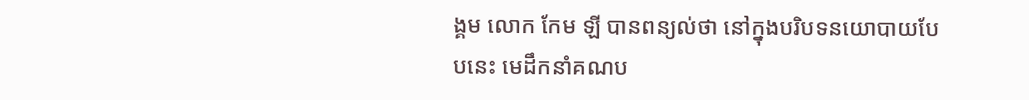ង្គម លោក កែម ឡី បានពន្យល់ថា នៅក្នុងបរិបទនយោបាយបែបនេះ មេដឹកនាំគណប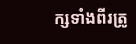ក្សទាំងពីរត្រូ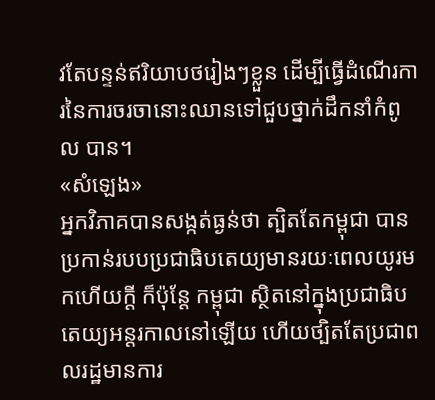វតែបន្ទន់ឥរិយាបថរៀងៗខ្លួន ដើម្បីធ្វើដំណើរការនៃការចរចានោះឈានទៅជួបថ្នាក់ដឹកនាំកំពូល បាន។
«សំឡេង»
អ្នកវិភាគបានសង្កត់ធ្ងន់ថា ត្បិតតែកម្ពុជា បានប្រកាន់របបប្រជាធិបតេយ្យមានរយៈពេលយូរមកហើយក្ដី ក៏ប៉ុន្តែ កម្ពុជា ស្ថិតនៅក្នុងប្រជាធិបតេយ្យអន្តរកាលនៅឡើយ ហើយថ្បិតតែប្រជាពលរដ្ឋមានការ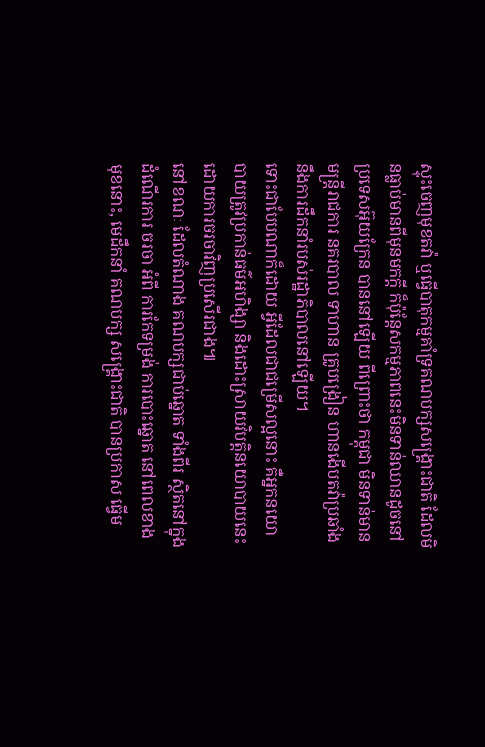ស្ទុះចេញមុខតវ៉ា ឬធ្វើបាតុកម្មគាំទ្រគណបក្សសង្គ្រោះជាតិ ដែលមិនធ្លាប់មានពីមុនមកក្ដី ក៏ប៉ុន្តែសកម្មភាពនេះមិនទាន់ឈានដូចនៅប្រទេសអ៊ុយក្រែន បាននៅឡើយ ពីព្រោះថា កម្ពុជា មិនទាន់មានមន្ត្រីរាជការ នគរបាល ទាហាន គ្រូបង្រៀន ហានងើបតវ៉ាប្រឆាំងនឹងការដឹកនាំរបស់រដ្ឋាភិបាលនៅឡើយ។
ទោះជាបែបណាក៏ដោយ អ្វីដែលជាជម្រើសល្អនោះ គឺអ្នកនយោបាយត្រូវប្រកាន់ធម៌អហិង្សា និងដោះស្រាយវិបត្តិនយោបាយនេះ ដោយការចរចាវិញប្រសើរជាង៕
នៅខណៈ ដែលតំណាង គណបក្សជាប់ឆ្នោត ទាំងពីរ ស្ថិតនៅក្នុងដំណើរការ ចរចា អំពី ការកែទម្រង់ ការបោះឆ្នោត នៅពេលខាងមុខនោះ, មេដឹកនាំ គណបក្ស សង្គ្រោះជាតិ បានប្រកាស ធ្វើម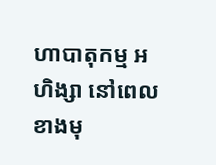ហាបាតុកម្ម អហិង្សា នៅពេលខាងមុ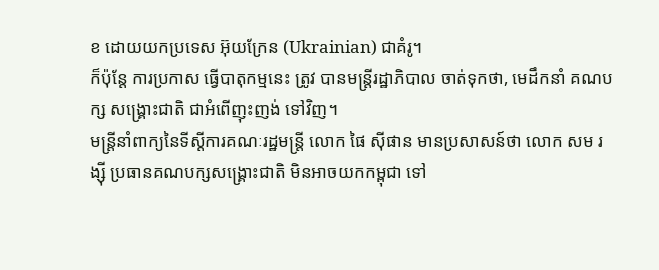ខ ដោយយកប្រទេស អ៊ុយក្រែន (Ukrainian) ជាគំរូ។
ក៏ប៉ុន្តែ ការប្រកាស ធ្វើបាតុកម្មនេះ ត្រូវ បានមន្ត្រីរដ្ឋាភិបាល ចាត់ទុកថា, មេដឹកនាំ គណបក្ស សង្គ្រោះជាតិ ជាអំពើញុះញង់ ទៅវិញ។
មន្ត្រីនាំពាក្យនៃទីស្ដីការគណៈរដ្ឋមន្ត្រី លោក ផៃ ស៊ីផាន មានប្រសាសន៍ថា លោក សម រង្ស៊ី ប្រធានគណបក្សសង្គ្រោះជាតិ មិនអាចយកកម្ពុជា ទៅ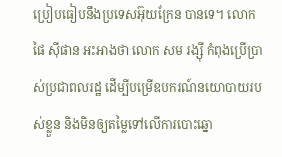ប្រៀបធៀបនឹងប្រទេសអ៊ុយក្រែន បានទេ។ លោក ផៃ ស៊ីផាន អះអាងថា លោក សម រង្ស៊ី កំពុងប្រើប្រាស់ប្រជាពលរដ្ឋ ដើម្បីបម្រើឧបករណ៍នយោបាយរបស់ខ្លួន និងមិនឲ្យតម្លៃទៅលើការបោះឆ្នោ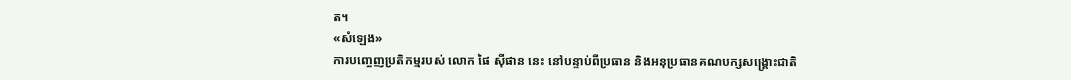ត។
«សំឡេង»
ការបញ្ចេញប្រតិកម្មរបស់ លោក ផៃ ស៊ីផាន នេះ នៅបន្ទាប់ពីប្រធាន និងអនុប្រធានគណបក្សសង្គ្រោះជាតិ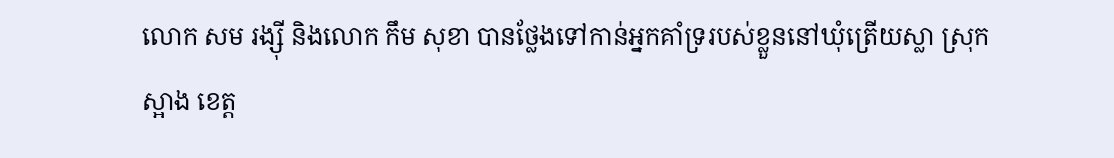លោក សម រង្ស៊ី និងលោក កឹម សុខា បានថ្លែងទៅកាន់អ្នកគាំទ្ររបស់ខ្លួននៅឃុំត្រើយស្លា ស្រុកស្អាង ខេត្ត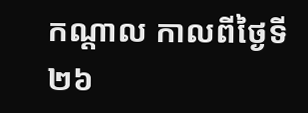កណ្ដាល កាលពីថ្ងៃទី២៦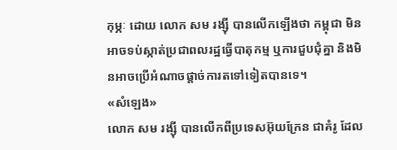កុម្ភៈ ដោយ លោក សម រង្ស៊ី បានលើកឡើងថា កម្ពុជា មិនអាចទប់ស្កាត់ប្រជាពលរដ្ឋធ្វើបាតុកម្ម ឬការជួបជុំគ្នា និងមិនអាចប្រើអំណាចផ្ដាច់ការតទៅទៀតបានទេ។
«សំឡេង»
លោក សម រង្ស៊ី បានលើកពីប្រទេសអ៊ុយក្រែន ជាគំរូ ដែល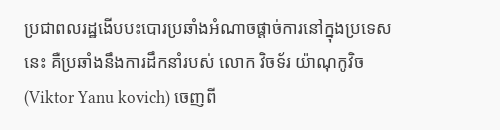ប្រជាពលរដ្ឋងើបបះបោរប្រឆាំងអំណាចផ្ដាច់ការនៅក្នុងប្រទេសនេះ គឺប្រឆាំងនឹងការដឹកនាំរបស់ លោក វិចទ័រ យ៉ាណុកូវិច (Viktor Yanu kovich) ចេញពី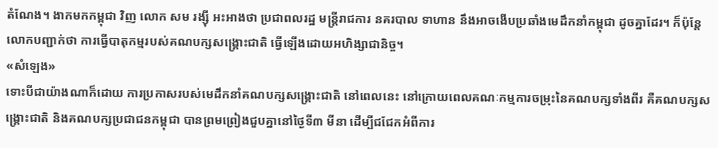តំណែង។ ងាកមកកម្ពុជា វិញ លោក សម រង្ស៊ី អះអាងថា ប្រជាពលរដ្ឋ មន្ត្រីរាជការ នគរបាល ទាហាន នឹងអាចងើបប្រឆាំងមេដឹកនាំកម្ពុជា ដូចគ្នាដែរ។ ក៏ប៉ុន្តែ លោកបញ្ជាក់ថា ការធ្វើបាតុកម្មរបស់គណបក្សសង្គ្រោះជាតិ ធ្វើឡើងដោយអហិង្សាជានិច្ច។
«សំឡេង»
ទោះបីជាយ៉ាងណាក៏ដោយ ការប្រកាសរបស់មេដឹកនាំគណបក្សសង្គ្រោះជាតិ នៅពេលនេះ នៅក្រោយពេលគណៈកម្មការចម្រុះនៃគណបក្សទាំងពីរ គឺគណបក្សសង្គ្រោះជាតិ និងគណបក្សប្រជាជនកម្ពុជា បានព្រមព្រៀងជួបគ្នានៅថ្ងៃទី៣ មីនា ដើម្បីជជែកអំពីការ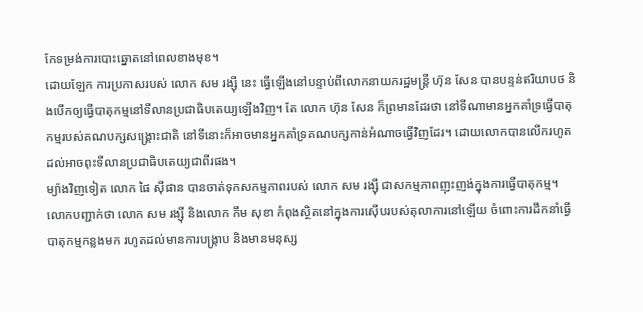កែទម្រង់ការបោះឆ្នោតនៅពេលខាងមុខ។
ដោយឡែក ការប្រកាសរបស់ លោក សម រង្ស៊ី នេះ ធ្វើឡើងនៅបន្ទាប់ពីលោកនាយករដ្ឋមន្ត្រី ហ៊ុន សែន បានបន្ទន់ឥរិយាបថ និងបើកឲ្យធ្វើបាតុកម្មនៅទីលានប្រជាធិបតេយ្យឡើងវិញ។ តែ លោក ហ៊ុន សែន ក៏ព្រមានដែរថា នៅទីណាមានអ្នកគាំទ្រធ្វើបាតុកម្មរបស់គណបក្សសង្គ្រោះជាតិ នៅទីនោះក៏អាចមានអ្នកគាំទ្រគណបក្សកាន់អំណាចធ្វើវិញដែរ។ ដោយលោកបានលើករហូតដល់អាចពុះទីលានប្រជាធិបតេយ្យជាពីរផង។
ម្យ៉ាងវិញទៀត លោក ផៃ ស៊ីផាន បានចាត់ទុកសកម្មភាពរបស់ លោក សម រង្ស៊ី ជាសកម្មភាពញុះញង់ក្នុងការធ្វើបាតុកម្ម។ លោកបញ្ជាក់ថា លោក សម រង្ស៊ី និងលោក កឹម សុខា កំពុងស្ថិតនៅក្នុងការស៊ើបរបស់តុលាការនៅឡើយ ចំពោះការដឹកនាំធ្វើបាតុកម្មកន្លងមក រហូតដល់មានការបង្ក្រាប និងមានមនុស្ស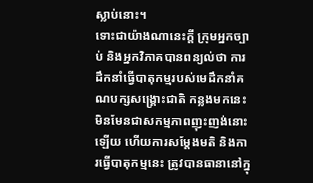ស្លាប់នោះ។
ទោះជាយ៉ាងណានេះក្ដី ក្រុមអ្នកច្បាប់ និងអ្នកវិភាគបានពន្យល់ថា ការដឹកនាំធ្វើបាតុកម្មរបស់មេដឹកនាំគណបក្សសង្គ្រោះជាតិ កន្លងមកនេះ មិនមែនជាសកម្មភាពញុះញង់នោះឡើយ ហើយការសម្ដែងមតិ និងការធ្វើបាតុកម្មនេះ ត្រូវបានធានានៅក្នុ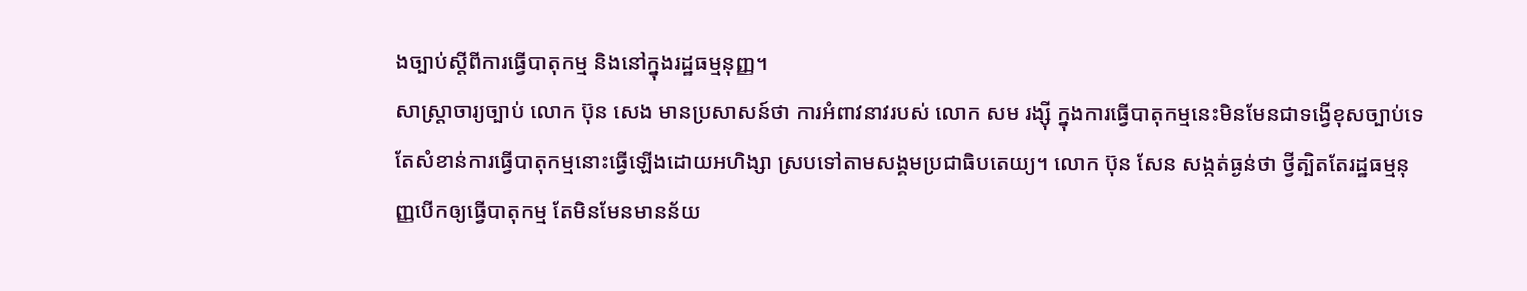ងច្បាប់ស្ដីពីការធ្វើបាតុកម្ម និងនៅក្នុងរដ្ឋធម្មនុញ្ញ។
សាស្ត្រាចារ្យច្បាប់ លោក ប៊ុន សេង មានប្រសាសន៍ថា ការអំពាវនាវរបស់ លោក សម រង្ស៊ី ក្នុងការធ្វើបាតុកម្មនេះមិនមែនជាទង្វើខុសច្បាប់ទេ តែសំខាន់ការធ្វើបាតុកម្មនោះធ្វើឡើងដោយអហិង្សា ស្របទៅតាមសង្គមប្រជាធិបតេយ្យ។ លោក ប៊ុន សែន សង្កត់ធ្ងន់ថា ថ្វីត្បិតតែរដ្ឋធម្មនុញ្ញបើកឲ្យធ្វើបាតុកម្ម តែមិនមែនមានន័យ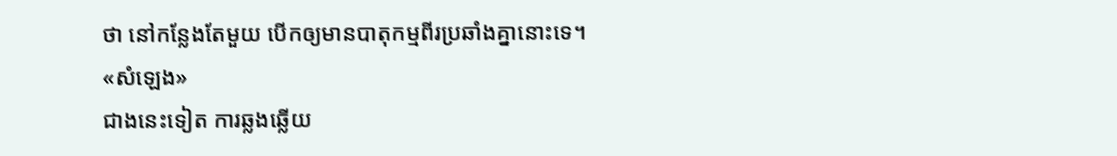ថា នៅកន្លែងតែមួយ បើកឲ្យមានបាតុកម្មពីរប្រឆាំងគ្នានោះទេ។
«សំឡេង»
ជាងនេះទៀត ការឆ្លងឆ្លើយ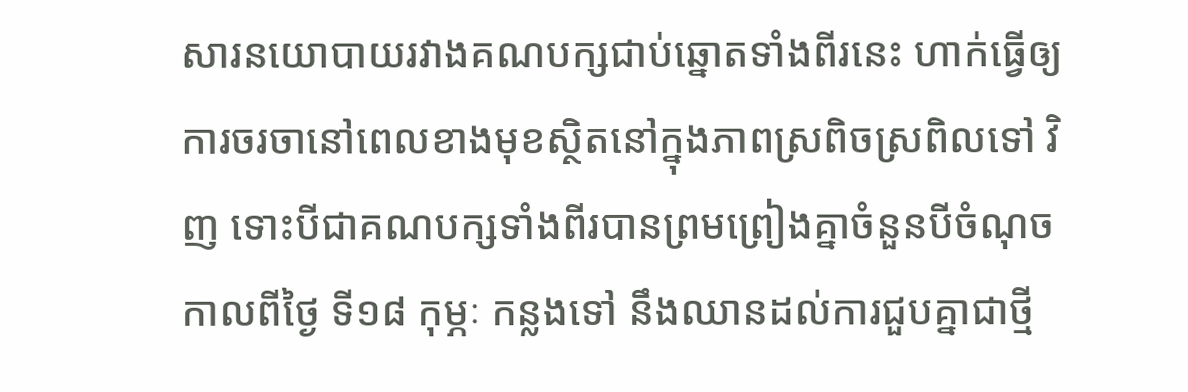សារនយោបាយរវាងគណបក្សជាប់ឆ្នោតទាំងពីរនេះ ហាក់ធ្វើឲ្យការចរចានៅពេលខាងមុខស្ថិតនៅក្នុងភាពស្រពិចស្រពិលទៅ វិញ ទោះបីជាគណបក្សទាំងពីរបានព្រមព្រៀងគ្នាចំនួនបីចំណុចកាលពីថ្ងៃ ទី១៨ កុម្ភៈ កន្លងទៅ នឹងឈានដល់ការជួបគ្នាជាថ្មី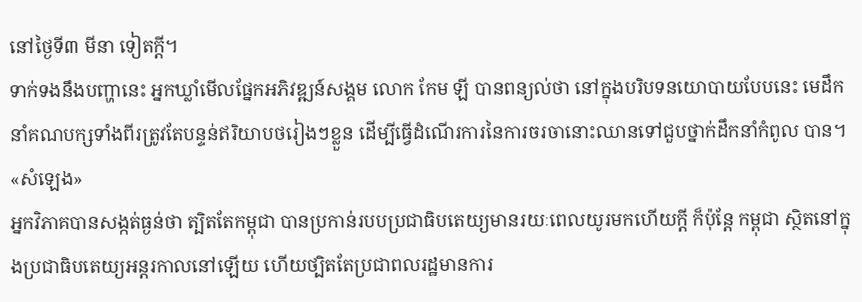នៅថ្ងៃទី៣ មីនា ទៀតក្ដី។
ទាក់ទងនឹងបញ្ហានេះ អ្នកឃ្លាំមើលផ្នែកអភិវឌ្ឍន៍សង្គម លោក កែម ឡី បានពន្យល់ថា នៅក្នុងបរិបទនយោបាយបែបនេះ មេដឹកនាំគណបក្សទាំងពីរត្រូវតែបន្ទន់ឥរិយាបថរៀងៗខ្លួន ដើម្បីធ្វើដំណើរការនៃការចរចានោះឈានទៅជួបថ្នាក់ដឹកនាំកំពូល បាន។
«សំឡេង»
អ្នកវិភាគបានសង្កត់ធ្ងន់ថា ត្បិតតែកម្ពុជា បានប្រកាន់របបប្រជាធិបតេយ្យមានរយៈពេលយូរមកហើយក្ដី ក៏ប៉ុន្តែ កម្ពុជា ស្ថិតនៅក្នុងប្រជាធិបតេយ្យអន្តរកាលនៅឡើយ ហើយថ្បិតតែប្រជាពលរដ្ឋមានការ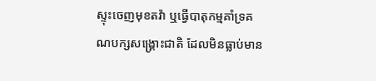ស្ទុះចេញមុខតវ៉ា ឬធ្វើបាតុកម្មគាំទ្រគណបក្សសង្គ្រោះជាតិ ដែលមិនធ្លាប់មាន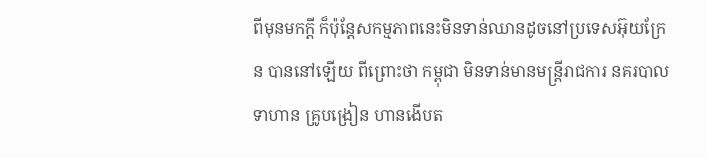ពីមុនមកក្ដី ក៏ប៉ុន្តែសកម្មភាពនេះមិនទាន់ឈានដូចនៅប្រទេសអ៊ុយក្រែន បាននៅឡើយ ពីព្រោះថា កម្ពុជា មិនទាន់មានមន្ត្រីរាជការ នគរបាល ទាហាន គ្រូបង្រៀន ហានងើបត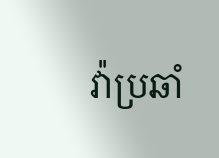វ៉ាប្រឆាំ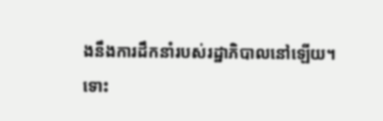ងនឹងការដឹកនាំរបស់រដ្ឋាភិបាលនៅឡើយ។
ទោះ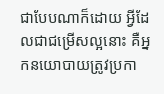ជាបែបណាក៏ដោយ អ្វីដែលជាជម្រើសល្អនោះ គឺអ្នកនយោបាយត្រូវប្រកា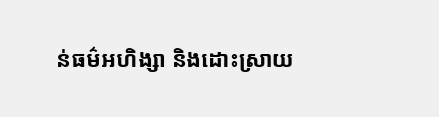ន់ធម៌អហិង្សា និងដោះស្រាយ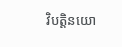វិបត្តិនយោ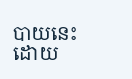បាយនេះ ដោយ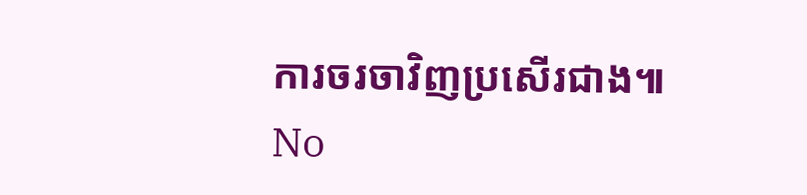ការចរចាវិញប្រសើរជាង៕
No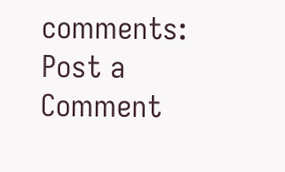comments:
Post a Comment